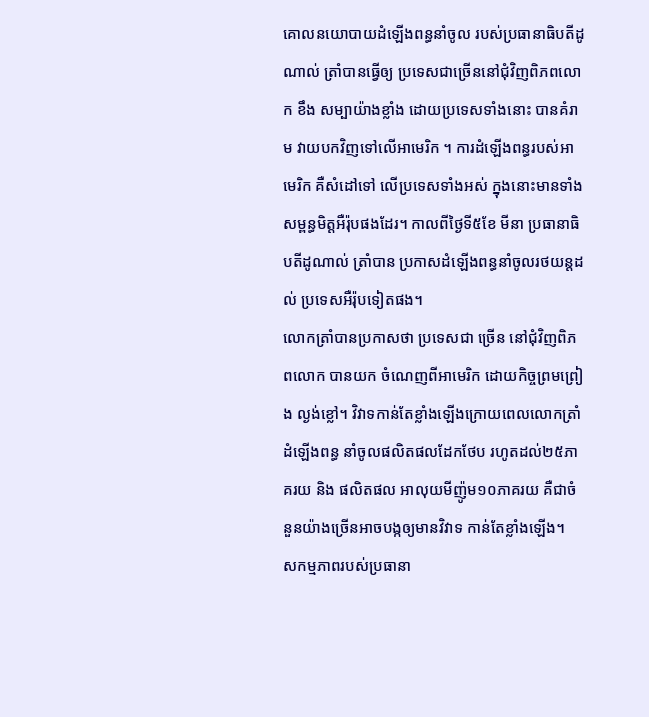គោលនយោបាយដំឡើងពន្ធនាំចូល របស់ប្រធានាធិបតីដូណាល់ ត្រាំបានធ្វើឲ្យ ប្រទេសជាច្រើននៅជុំវិញពិភពលោក ខឹង សម្បាយ៉ាងខ្លាំង ដោយប្រទេសទាំងនោះ បានគំរាម វាយបកវិញទៅលើអាមេរិក ។ ការដំឡើងពន្ធរបស់អាមេរិក គឺសំដៅទៅ លើប្រទេសទាំងអស់ ក្នុងនោះមានទាំង សម្ពន្ធមិត្តអឺរ៉ុបផងដែរ។ កាលពីថ្ងៃទី៥ខែ មីនា ប្រធានាធិបតីដូណាល់ ត្រាំបាន ប្រកាសដំឡើងពន្ធនាំចូលរថយន្តដល់ ប្រទេសអឺរ៉ុបទៀតផង។
លោកត្រាំបានប្រកាសថា ប្រទេសជា ច្រើន នៅជុំវិញពិភពលោក បានយក ចំណេញពីអាមេរិក ដោយកិច្ចព្រមព្រៀង ល្ងង់ខ្លៅ។ វិវាទកាន់តែខ្លាំងឡើងក្រោយពេលលោកត្រាំដំឡើងពន្ធ នាំចូលផលិតផលដែកថែប រហូតដល់២៥ភាគរយ និង ផលិតផល អាលុយមីញ៉ូម១០ភាគរយ គឺជាចំនួនយ៉ាងច្រើនអាចបង្កឲ្យមានវិវាទ កាន់តែខ្លាំងឡើង។
សកម្មភាពរបស់ប្រធានា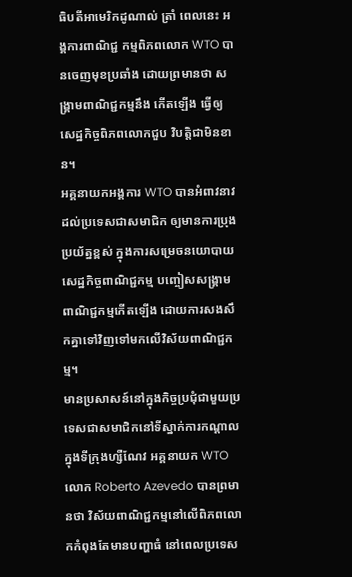ធិបតីអាមេរិកដូណាល់ ត្រាំ ពេលនេះ អង្គការពាណិជ្ជ កម្មពិភពលោក WTO បានចេញមុខប្រឆាំង ដោយព្រមានថា សង្គ្រាមពាណិជ្ជកម្មនឹង កើតឡើង ធ្វើឲ្យសេដ្ឋកិច្ចពិភពលោកជួប វិបត្តិជាមិនខាន។
អគ្គនាយកអង្គការ WTO បានអំពាវនាវ ដល់ប្រទេសជាសមាជិក ឲ្យមានការប្រុង ប្រយ័ត្នខ្ពស់ ក្នុងការសម្រេចនយោបាយ សេដ្ឋកិច្ចពាណិជ្ជកម្ម បញ្ចៀសសង្គ្រាម ពាណិជ្ជកម្មកើតឡើង ដោយការសងសឹកគ្នាទៅវិញទៅមកលើវិស័យពាណិជ្ជកម្ម។
មានប្រសាសន៍នៅក្នុងកិច្ចប្រជុំជាមួយប្រទេសជាសមាជិកនៅទីស្នាក់ការកណ្តាលក្នុងទីក្រុងហ្សឺណែវ អគ្គនាយក WTO លោក Roberto Azevedo បានព្រមានថា វិស័យពាណិជ្ជកម្មនៅលើពិភពលោកកំពុងតែមានបញ្ហាធំ នៅពេលប្រទេស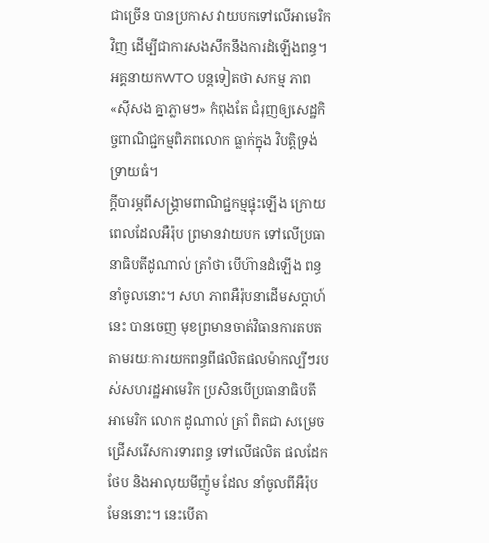ជាច្រើន បានប្រកាស វាយបកទៅលើអាមេរិកវិញ ដើម្បីជាការសងសឹកនឹងការដំឡើងពន្ធ។
អគ្គនាយកWTO បន្តទៀតថា សកម្ម ភាព «ស៊ីសង គ្នាភ្លាមៗ» កំពុងតែ ជំរុញឲ្យសេដ្ឋកិច្ចពាណិជ្ជកម្មពិភពលោក ធ្លាក់ក្នុង វិបត្តិទ្រង់ទ្រាយធំ។
ក្តីបារម្ភពីសង្គ្រាមពាណិជ្ជកម្មផ្ទុះឡើង ក្រោយពេលដែលអឺរ៉ុប ព្រមានវាយបក ទៅលើប្រធានាធិបតីដូណាល់ ត្រាំថា បើហ៊ានដំឡើង ពន្ធនាំចូលនោះ។ សហ ភាពអឺរ៉ុបនាដើមសប្តាហ៍នេះ បានចេញ មុខព្រមានចាត់វិធានការតបត តាមរយៈការយកពន្ធពីផលិតផលម៉ាកល្បីៗរបស់សហរដ្ឋអាមេរិក ប្រសិនបើប្រធានាធិបតី អាមេរិក លោក ដូណាល់ ត្រាំ ពិតជា សម្រេចជ្រើសរើសការទារពន្ធ ទៅលើផលិត ផលដែកថែប និងអាលុយមីញ៉ូម ដែល នាំចូលពីអឺរ៉ុបមែននោះ។ នេះបើតា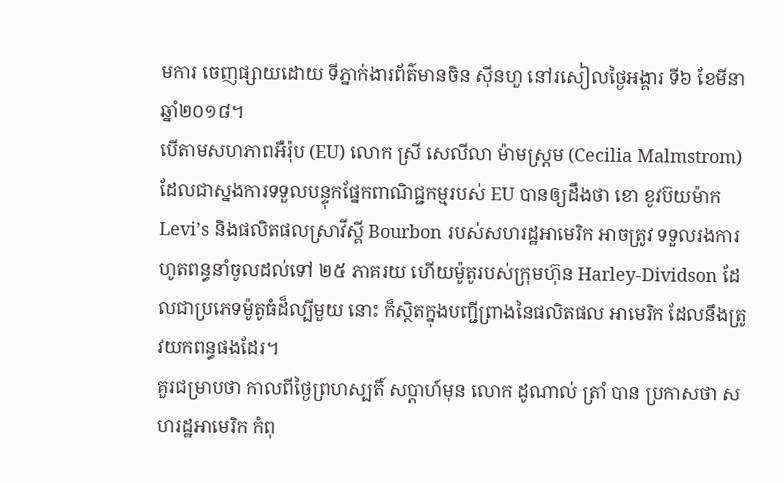មការ ចេញផ្សាយដោយ ទីភ្នាក់ងារព័ត៌មានចិន ស៊ីនហួ នៅរសៀលថ្ងៃអង្គារ ទី៦ ខែមីនា ឆ្នាំ២០១៨។
បើតាមសហភាពអឺរ៉ុប (EU) លោក ស្រី សេលីលា ម៉ាមស្ត្រម (Cecilia Malmstrom) ដែលជាស្នងការទទួលបន្ទុកផ្នែកពាណិជ្ជកម្មរបស់ EU បានឲ្យដឹងថា ខោ ខូវប៊យម៉ាក Levi’s និងផលិតផលស្រាវីស្គី Bourbon របស់សហរដ្ឋអាមេរិក អាចត្រូវ ទទួលរងការហូតពន្ធនាំចូលដល់ទៅ ២៥ ភាគរយ ហើយម៉ូតូរបស់ក្រុមហ៊ុន Harley-Dividson ដែលជាប្រភេទម៉ូតូធំដ៏ល្បីមួយ នោះ ក៏ស្ថិតក្នុងបញ្ជីព្រាងនៃផលិតផល អាមេរិក ដែលនឹងត្រូវយកពន្ធផងដែរ។
គួរជម្រាបថា កាលពីថ្ងៃព្រហស្បតិ៍ សប្តាហ៍មុន លោក ដូណាល់ ត្រាំ បាន ប្រកាសថា សហរដ្ឋអាមេរិក កំពុ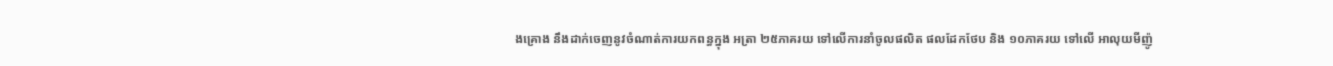ងគ្រោង នឹងដាក់ចេញនូវចំណាត់ការយកពន្ធក្នុង អត្រា ២៥ភាគរយ ទៅលើការនាំចូលផលិត ផលដែកថែប និង ១០ភាគរយ ទៅលើ អាលុយមីញ៉ូ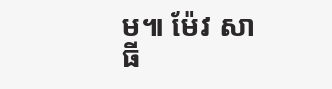ម៕ ម៉ែវ សាធី